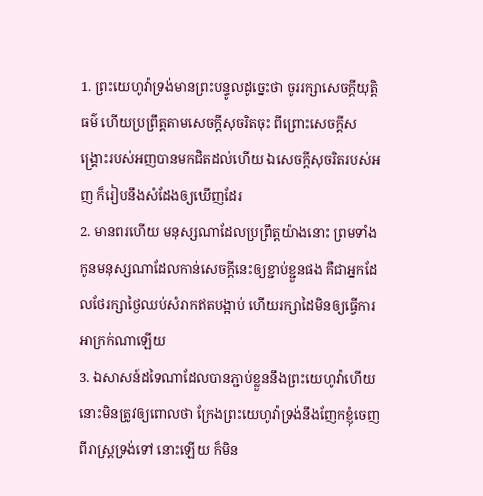1. ព្រះយេហូវ៉ាទ្រង់មានព្រះបន្ទូលដូច្នេះថា ចូររក្សាសេចក្ដីយុត្តិធម៌ ហើយប្រព្រឹត្តតាមសេចក្ដីសុចរិតចុះ ពីព្រោះសេចក្ដីសង្គ្រោះរបស់អញបានមកជិតដល់ហើយ ឯសេចក្ដីសុចរិតរបស់អញ ក៏រៀបនឹងសំដែងឲ្យឃើញដែរ
2. មានពរហើយ មនុស្សណាដែលប្រព្រឹត្តយ៉ាងនោះ ព្រមទាំងកូនមនុស្សណាដែលកាន់សេចក្ដីនេះឲ្យខ្ជាប់ខ្ជួនផង គឺជាអ្នកដែលថែរក្សាថ្ងៃឈប់សំរាកឥតបង្អាប់ ហើយរក្សាដៃមិនឲ្យធ្វើការអាក្រក់ណាឡើយ
3. ឯសាសន៍ដទៃណាដែលបានភ្ជាប់ខ្លួននឹងព្រះយេហូវ៉ាហើយ នោះមិនត្រូវឲ្យពោលថា ក្រែងព្រះយេហូវ៉ាទ្រង់នឹងញែកខ្ញុំចេញពីរាស្ត្រទ្រង់ទៅ នោះឡើយ ក៏មិន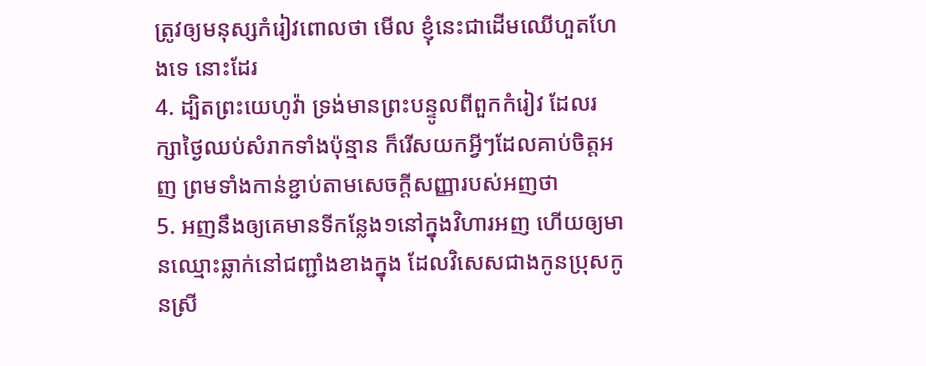ត្រូវឲ្យមនុស្សកំរៀវពោលថា មើល ខ្ញុំនេះជាដើមឈើហួតហែងទេ នោះដែរ
4. ដ្បិតព្រះយេហូវ៉ា ទ្រង់មានព្រះបន្ទូលពីពួកកំរៀវ ដែលរក្សាថ្ងៃឈប់សំរាកទាំងប៉ុន្មាន ក៏រើសយកអ្វីៗដែលគាប់ចិត្តអញ ព្រមទាំងកាន់ខ្ជាប់តាមសេចក្ដីសញ្ញារបស់អញថា
5. អញនឹងឲ្យគេមានទីកន្លែង១នៅក្នុងវិហារអញ ហើយឲ្យមានឈ្មោះឆ្លាក់នៅជញ្ជាំងខាងក្នុង ដែលវិសេសជាងកូនប្រុសកូនស្រី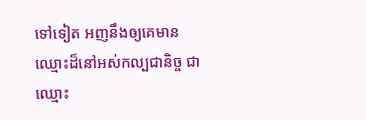ទៅទៀត អញនឹងឲ្យគេមានឈ្មោះដ៏នៅអស់កល្បជានិច្ច ជាឈ្មោះ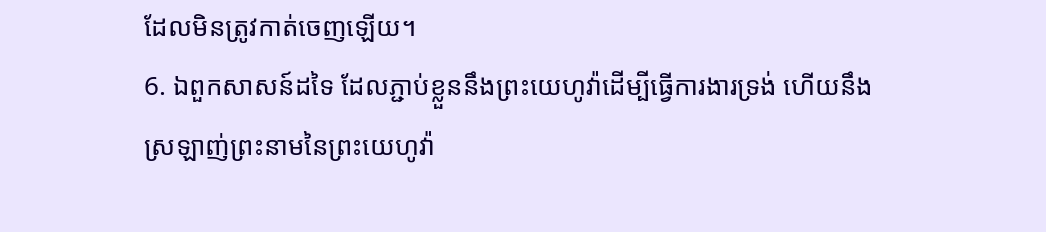ដែលមិនត្រូវកាត់ចេញឡើយ។
6. ឯពួកសាសន៍ដទៃ ដែលភ្ជាប់ខ្លួននឹងព្រះយេហូវ៉ាដើម្បីធ្វើការងារទ្រង់ ហើយនឹងស្រឡាញ់ព្រះនាមនៃព្រះយេហូវ៉ា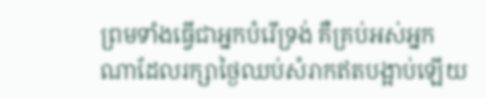ព្រមទាំងធ្វើជាអ្នកបំរើទ្រង់ គឺគ្រប់អស់អ្នកណាដែលរក្សាថ្ងៃឈប់សំរាកឥតបង្អាប់ឡើយ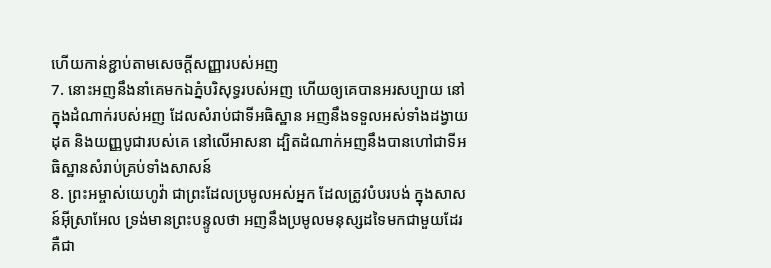ហើយកាន់ខ្ជាប់តាមសេចក្ដីសញ្ញារបស់អញ
7. នោះអញនឹងនាំគេមកឯភ្នំបរិសុទ្ធរបស់អញ ហើយឲ្យគេបានអរសប្បាយ នៅក្នុងដំណាក់របស់អញ ដែលសំរាប់ជាទីអធិស្ឋាន អញនឹងទទួលអស់ទាំងដង្វាយដុត និងយញ្ញបូជារបស់គេ នៅលើអាសនា ដ្បិតដំណាក់អញនឹងបានហៅជាទីអធិស្ឋានសំរាប់គ្រប់ទាំងសាសន៍
8. ព្រះអម្ចាស់យេហូវ៉ា ជាព្រះដែលប្រមូលអស់អ្នក ដែលត្រូវបំបរបង់ ក្នុងសាសន៍អ៊ីស្រាអែល ទ្រង់មានព្រះបន្ទូលថា អញនឹងប្រមូលមនុស្សដទៃមកជាមួយដែរ គឺជា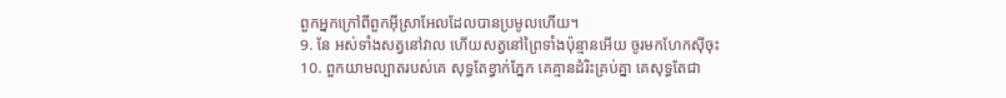ពួកអ្នកក្រៅពីពួកអ៊ីស្រាអែលដែលបានប្រមូលហើយ។
9. នែ អស់ទាំងសត្វនៅវាល ហើយសត្វនៅព្រៃទាំងប៉ុន្មានអើយ ចូរមកហែកស៊ីចុះ
10. ពួកយាមល្បាតរបស់គេ សុទ្ធតែខ្វាក់ភ្នែក គេគ្មានដំរិះគ្រប់គ្នា គេសុទ្ធតែជា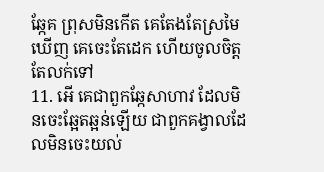ឆ្កែគ ព្រុសមិនកើត គេតែងតែស្រមៃឃើញ គេចេះតែដេក ហើយចូលចិត្តតែលក់ទៅ
11. អើ គេជាពួកឆ្កែសាហាវ ដែលមិនចេះឆ្អែតឆ្អន់ឡើយ ជាពួកគង្វាលដែលមិនចេះយល់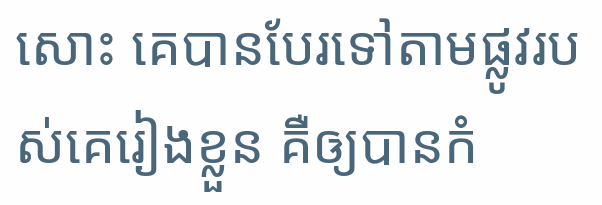សោះ គេបានបែរទៅតាមផ្លូវរបស់គេរៀងខ្លួន គឺឲ្យបានកំ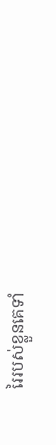រៃរបស់ខ្លួនគេទាំ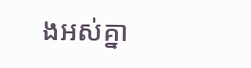ងអស់គ្នា